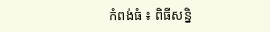កំពង់ធំ ៖ ពិធីសន្និ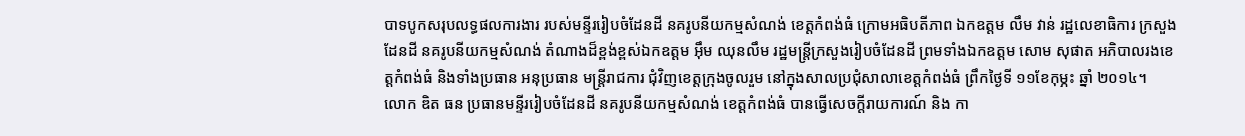បាទបូកសរុបលទ្ធផលការងារ របស់មន្ទីររៀបចំដែនដី នគរូបនីយកម្មសំណង់ ខេត្តកំពង់ធំ ក្រោមអធិបតីភាព ឯកឧត្តម លឹម វាន់ រដ្ឋលេខាធិការ ក្រសួងដែនដី នគរូបនីយកម្មសំណង់ តំណាងដ៏ខ្ពង់ខ្ពស់ឯកឧត្តម អ៊ឹម ឈុនលឹម រដ្ឋមន្ត្រីក្រសួងរៀបចំដែនដី ព្រមទាំងឯកឧត្តម សោម សុផាត អភិបាលរងខេត្តកំពង់ធំ និងទាំងប្រធាន អនុប្រធាន មន្ត្រីរាជការ ជុំវិញខេត្តក្រុងចូលរួម នៅក្នុងសាលប្រជុំសាលាខេត្តកំពង់ធំ ព្រឹកថ្ងៃទី ១១ខែកុម្ភះ ឆ្នាំ ២០១៤។
លោក ឌិត ធន ប្រធានមន្ទីររៀបចំដែនដី នគរូបនីយកម្មសំណង់ ខេត្តកំពង់ធំ បានធ្វើសេចក្តីរាយការណ៍ និង កា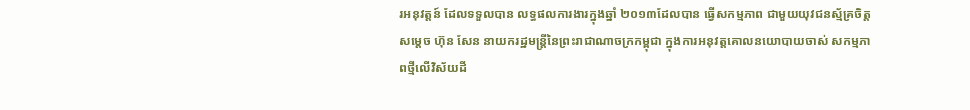រអនុវត្តន៍ ដែលទទួលបាន លទ្ធផលការងារក្នុងឆ្នាំ ២០១៣ដែលបាន ធ្វើសកម្មភាព ជាមួយយុវជនស្ម័គ្រចិត្តសម្តេច ហ៊ុន សែន នាយករដ្ឋមន្ត្រីនៃព្រះរាជាណាចក្រកម្ពុជា ក្នុងការអនុវត្តគោលនយោបាយចាស់ សកម្មភាពថ្មីលើវិស័យដី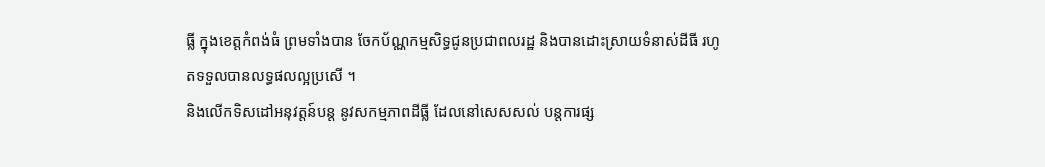ធ្លី ក្នុងខេត្តកំពង់ធំ ព្រមទាំងបាន ចែកប័ណ្ណកម្មសិទ្ធជូនប្រជាពលរដ្ឋ និងបានដោះស្រាយទំនាស់ដីធី រហូតទទួលបានលទ្ធផលល្អប្រសើ ។
និងលើកទិសដៅអនុវត្តន៍បន្ត នូវសកម្មភាពដីធ្លី ដែលនៅសេសសល់ បន្តការផ្ស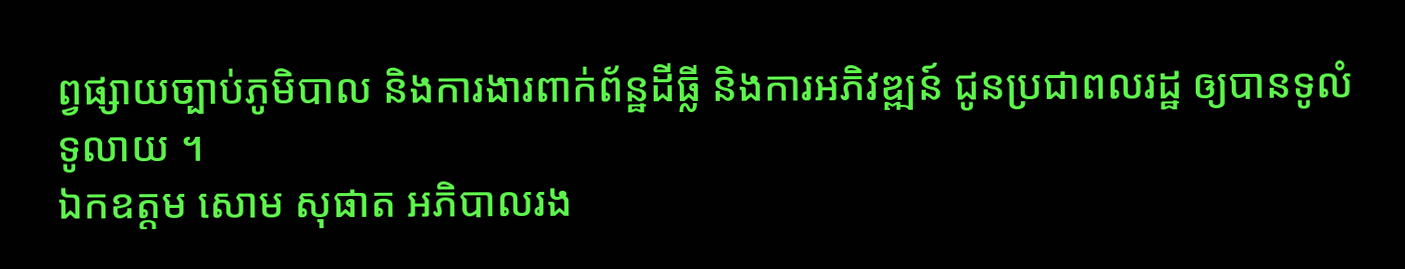ព្វផ្សាយច្បាប់ភូមិបាល និងការងារពាក់ព័ន្ឋដីធ្លី និងការអភិវឌ្ឍន៍ ជូនប្រជាពលរដ្ឋ ឲ្យបានទូលំ ទូលាយ ។
ឯកឧត្តម សោម សុផាត អភិបាលរង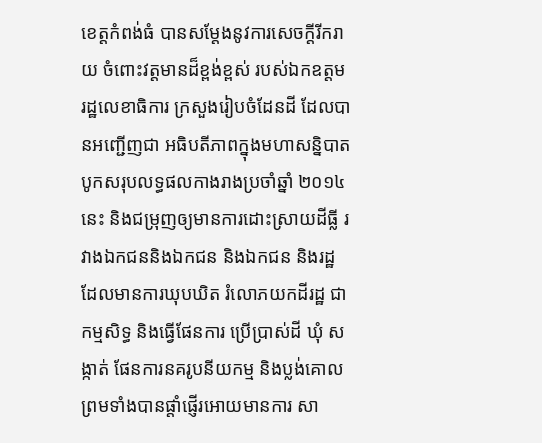ខេត្តកំពង់ធំ បានសម្តែងនូវការសេចក្តីរីករាយ ចំពោះវត្តមានដ៏ខ្ពង់ខ្ពស់ របស់ឯកឧត្តម រដ្ឋលេខាធិការ ក្រសួងរៀបចំដែនដី ដែលបានអញ្ជើញជា អធិបតីភាពក្នុងមហាសន្និបាត បូកសរុបលទ្ធផលកាងរាងប្រចាំឆ្នាំ ២០១៤នេះ និងជម្រុញឲ្យមានការដោះស្រាយដីធ្លី រវាងឯកជននិងឯកជន និងឯកជន និងរដ្ឋ ដែលមានការឃុបឃិត រំលោភយកដីរដ្ឋ ជាកម្មសិទ្ធ និងធ្វើផែនការ ប្រើប្រាស់ដី ឃុំ សង្កាត់ ផែនការនគរូបនីយកម្ម និងប្លង់គោល ព្រមទាំងបានផ្តាំផ្ញើរអោយមានការ សា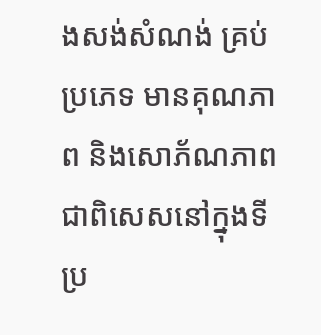ងសង់សំណង់ គ្រប់ ប្រភេទ មានគុណភាព និងសោភ័ណភាព ជាពិសេសនៅក្នុងទីប្រ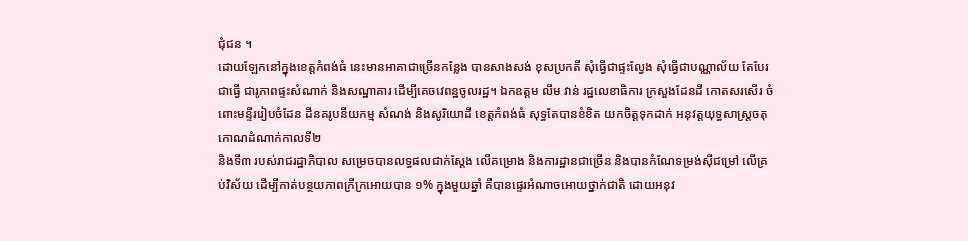ជុំជន ។
ដោយឡែកនៅក្នុងខេត្តកំពង់ធំ នេះមានអាគាជាច្រើនកន្លែង បានសាងសង់ ខុសប្រកតី សុំធ្វើជាផ្ទះល្វែង សុំធ្វើជាបណ្ណាល័យ តែបែរជាធ្វើ ជារូភាពផ្ទះសំណាក់ និងសណ្ឋាគារ ដើម្បីគេចវេពន្ឋចូលរដ្ឋ។ ឯកឧត្តម លឹម វាន់ រដ្ឋលេខាធិការ ក្រសួងដែនដី កោតសរសើរ ចំពោះមន្ទីររៀបចំដែន ដីនគរូបនីយកម្ម សំណង់ និងសូរិយោដី ខេត្តកំពង់ធំ សុទ្ធតែបានខំខិត យកចិត្តទុកដាក់ អនុវត្តយុទ្ធសាស្ត្រចតុកោណដំណាក់កាលទី២
និងទី៣ របស់រាជរដ្ឋាភិបាល សម្រេចបានលទ្ធផលជាក់ស្តែង លើគម្រោង និងការដ្ឋានជាច្រើន និងបានកំណែទម្រង់ស៊ីជម្រៅ លើគ្រប់វិស័យ ដើម្បីកាត់បន្ថយភាពក្រីក្រអោយបាន ១% ក្នុងមួយឆ្នាំ គឺបានផ្ទេរអំណាចអោយថ្នាក់ជាតិ ដោយអនុវ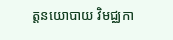ត្តនយោបាយ វិមជ្ឈកា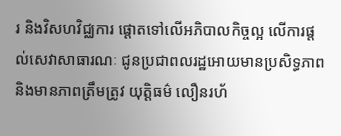រ និងវិសហវិជ្ឈការ ផ្តោតទៅលើអភិបាលកិច្ចល្អ លើការផ្តល់សេវាសាធារណៈ ជូនប្រជាពលរដ្ឋអោយមានប្រសិទ្ធភាព និងមានភាពត្រឹមត្រូវ យុត្តិធម៌ លឿនរហ័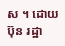ស ។ ដោយ ប៊ុន រដ្ឋា